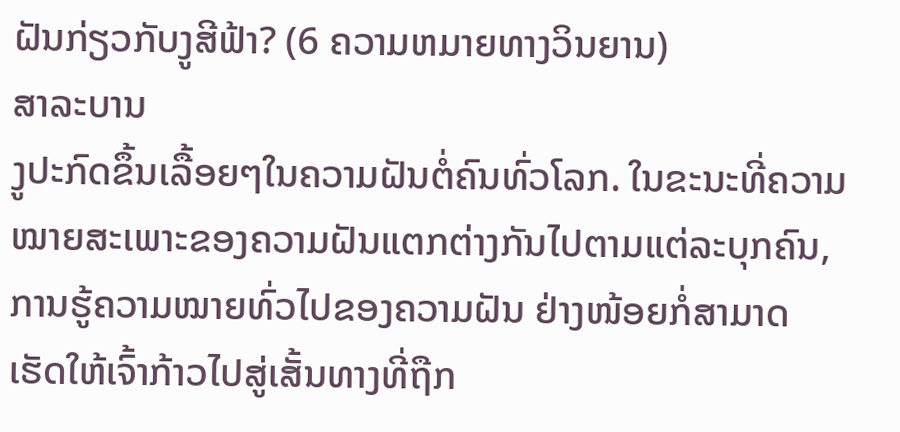ຝັນກ່ຽວກັບງູສີຟ້າ? (6 ຄວາມຫມາຍທາງວິນຍານ)
ສາລະບານ
ງູປະກົດຂຶ້ນເລື້ອຍໆໃນຄວາມຝັນຕໍ່ຄົນທົ່ວໂລກ. ໃນຂະນະທີ່ຄວາມໝາຍສະເພາະຂອງຄວາມຝັນແຕກຕ່າງກັນໄປຕາມແຕ່ລະບຸກຄົນ, ການຮູ້ຄວາມໝາຍທົ່ວໄປຂອງຄວາມຝັນ ຢ່າງໜ້ອຍກໍ່ສາມາດເຮັດໃຫ້ເຈົ້າກ້າວໄປສູ່ເສັ້ນທາງທີ່ຖືກ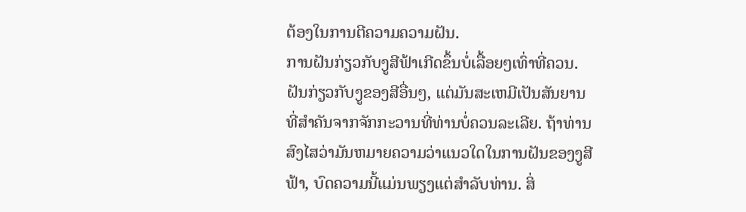ຕ້ອງໃນການຕີຄວາມຄວາມຝັນ.
ການຝັນກ່ຽວກັບງູສີຟ້າເກີດຂຶ້ນບໍ່ເລື້ອຍໆເທົ່າທີ່ຄວນ. ຝັນກ່ຽວກັບງູຂອງສີອື່ນໆ, ແຕ່ມັນສະເຫມີເປັນສັນຍານທີ່ສໍາຄັນຈາກຈັກກະວານທີ່ທ່ານບໍ່ຄວນລະເລີຍ. ຖ້າທ່ານສົງໄສວ່າມັນຫມາຍຄວາມວ່າແນວໃດໃນການຝັນຂອງງູສີຟ້າ, ບົດຄວາມນີ້ແມ່ນພຽງແຕ່ສໍາລັບທ່ານ. ສິ່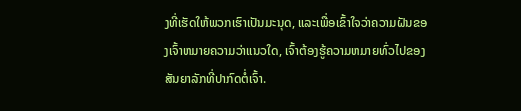ງທີ່ເຮັດໃຫ້ພວກເຮົາເປັນມະນຸດ, ແລະເພື່ອເຂົ້າໃຈວ່າຄວາມຝັນຂອງເຈົ້າຫມາຍຄວາມວ່າແນວໃດ, ເຈົ້າຕ້ອງຮູ້ຄວາມຫມາຍທົ່ວໄປຂອງສັນຍາລັກທີ່ປາກົດຕໍ່ເຈົ້າ.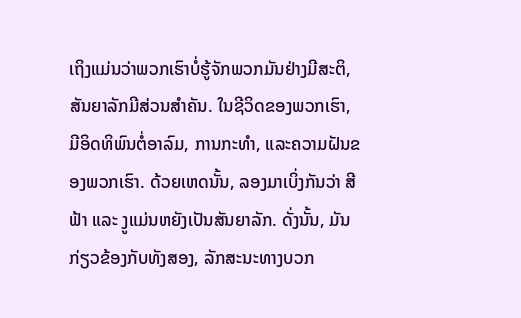ເຖິງແມ່ນວ່າພວກເຮົາບໍ່ຮູ້ຈັກພວກມັນຢ່າງມີສະຕິ, ສັນຍາລັກມີສ່ວນສໍາຄັນ. ໃນຊີວິດຂອງພວກເຮົາ, ມີອິດທິພົນຕໍ່ອາລົມ, ການກະທໍາ, ແລະຄວາມຝັນຂອງພວກເຮົາ. ດ້ວຍເຫດນັ້ນ, ລອງມາເບິ່ງກັນວ່າ ສີຟ້າ ແລະ ງູແມ່ນຫຍັງເປັນສັນຍາລັກ. ດັ່ງນັ້ນ, ມັນກ່ຽວຂ້ອງກັບທັງສອງ, ລັກສະນະທາງບວກ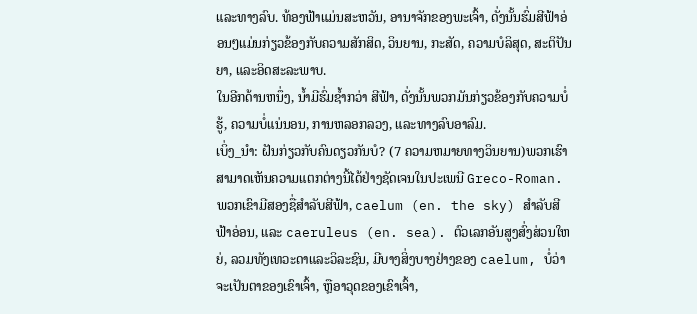ແລະທາງລົບ. ທ້ອງຟ້າແມ່ນສະຫວັນ, ອານາຈັກຂອງພະເຈົ້າ, ດັ່ງນັ້ນຮົ່ມສີຟ້າອ່ອນໆແມ່ນກ່ຽວຂ້ອງກັບຄວາມສັກສິດ, ວິນຍານ, ກະສັດ, ຄວາມບໍລິສຸດ, ສະຕິປັນຍາ, ແລະອິດສະລະພາບ.
ໃນອີກດ້ານຫນຶ່ງ, ນ້ຳມີຮົ່ມຊ້ຳກວ່າ ສີຟ້າ, ດັ່ງນັ້ນພວກມັນກ່ຽວຂ້ອງກັບຄວາມບໍ່ຮູ້, ຄວາມບໍ່ແນ່ນອນ, ການຫລອກລວງ, ແລະທາງລົບອາລົມ.
ເບິ່ງ_ນຳ: ຝັນກ່ຽວກັບຄົນດຽວກັນບໍ? (7 ຄວາມຫມາຍທາງວິນຍານ)ພວກເຮົາສາມາດເຫັນຄວາມແຕກຕ່າງນີ້ໄດ້ຢ່າງຊັດເຈນໃນປະເພນີ Greco-Roman. ພວກເຂົາມີສອງຊື່ສໍາລັບສີຟ້າ, caelum (en. the sky) ສໍາລັບສີຟ້າອ່ອນ, ແລະ caeruleus (en. sea). ຕົວເລກອັນສູງສົ່ງສ່ວນໃຫຍ່, ລວມທັງເທວະດາແລະວິລະຊົນ, ມີບາງສິ່ງບາງຢ່າງຂອງ caelum, ບໍ່ວ່າຈະເປັນຕາຂອງເຂົາເຈົ້າ, ຫຼືອາວຸດຂອງເຂົາເຈົ້າ,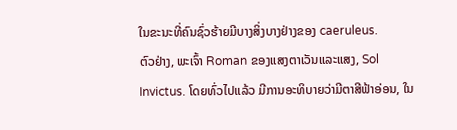ໃນຂະນະທີ່ຄົນຊົ່ວຮ້າຍມີບາງສິ່ງບາງຢ່າງຂອງ caeruleus.
ຕົວຢ່າງ, ພະເຈົ້າ Roman ຂອງແສງຕາເວັນແລະແສງ, Sol Invictus. ໂດຍທົ່ວໄປແລ້ວ ມີການອະທິບາຍວ່າມີຕາສີຟ້າອ່ອນ, ໃນ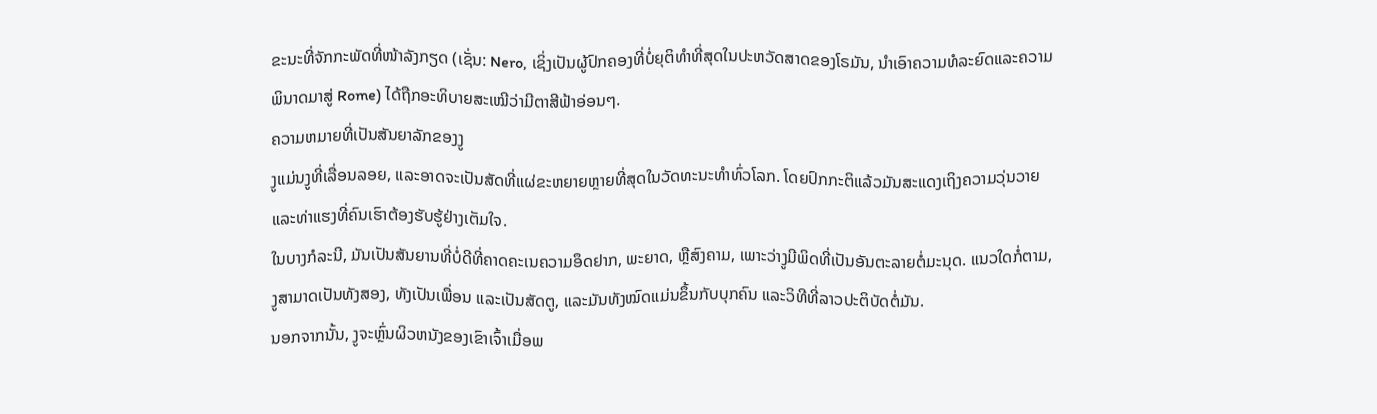ຂະນະທີ່ຈັກກະພັດທີ່ໜ້າລັງກຽດ (ເຊັ່ນ: Nero, ເຊິ່ງເປັນຜູ້ປົກຄອງທີ່ບໍ່ຍຸຕິທຳທີ່ສຸດໃນປະຫວັດສາດຂອງໂຣມັນ, ນຳເອົາຄວາມທໍລະຍົດແລະຄວາມພິນາດມາສູ່ Rome) ໄດ້ຖືກອະທິບາຍສະເໝີວ່າມີຕາສີຟ້າອ່ອນໆ.
ຄວາມຫມາຍທີ່ເປັນສັນຍາລັກຂອງງູ
ງູແມ່ນງູທີ່ເລື່ອນລອຍ, ແລະອາດຈະເປັນສັດທີ່ແຜ່ຂະຫຍາຍຫຼາຍທີ່ສຸດໃນວັດທະນະທໍາທົ່ວໂລກ. ໂດຍປົກກະຕິແລ້ວມັນສະແດງເຖິງຄວາມວຸ່ນວາຍ ແລະທ່າແຮງທີ່ຄົນເຮົາຕ້ອງຮັບຮູ້ຢ່າງເຕັມໃຈ.
ໃນບາງກໍລະນີ, ມັນເປັນສັນຍານທີ່ບໍ່ດີທີ່ຄາດຄະເນຄວາມອຶດຢາກ, ພະຍາດ, ຫຼືສົງຄາມ, ເພາະວ່າງູມີພິດທີ່ເປັນອັນຕະລາຍຕໍ່ມະນຸດ. ແນວໃດກໍ່ຕາມ, ງູສາມາດເປັນທັງສອງ, ທັງເປັນເພື່ອນ ແລະເປັນສັດຕູ, ແລະມັນທັງໝົດແມ່ນຂຶ້ນກັບບຸກຄົນ ແລະວິທີທີ່ລາວປະຕິບັດຕໍ່ມັນ.
ນອກຈາກນັ້ນ, ງູຈະຫຼົ່ນຜິວຫນັງຂອງເຂົາເຈົ້າເມື່ອພ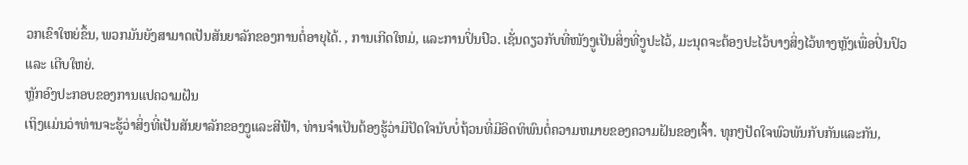ວກເຂົາໃຫຍ່ຂຶ້ນ, ພວກມັນຍັງສາມາດເປັນສັນຍາລັກຂອງການຕໍ່ອາຍຸໄດ້. , ການເກີດໃຫມ່, ແລະການປິ່ນປົວ. ເຊັ່ນດຽວກັບທີ່ໜັງງູເປັນສິ່ງທີ່ງູປະໄວ້, ມະນຸດຈະຕ້ອງປະໄວ້ບາງສິ່ງໄວ້ທາງຫຼັງເພື່ອປິ່ນປົວ ແລະ ເຕີບໃຫຍ່.
ຫຼັກອົງປະກອບຂອງການແປຄວາມຝັນ
ເຖິງແມ່ນວ່າທ່ານຈະຮູ້ວ່າສິ່ງທີ່ເປັນສັນຍາລັກຂອງງູແລະສີຟ້າ, ທ່ານຈໍາເປັນຕ້ອງຮູ້ວ່າມີປັດໃຈນັບບໍ່ຖ້ວນທີ່ມີອິດທິພົນຕໍ່ຄວາມຫມາຍຂອງຄວາມຝັນຂອງເຈົ້າ. ທຸກໆປັດໃຈພົວພັນກັບກັນແລະກັນ,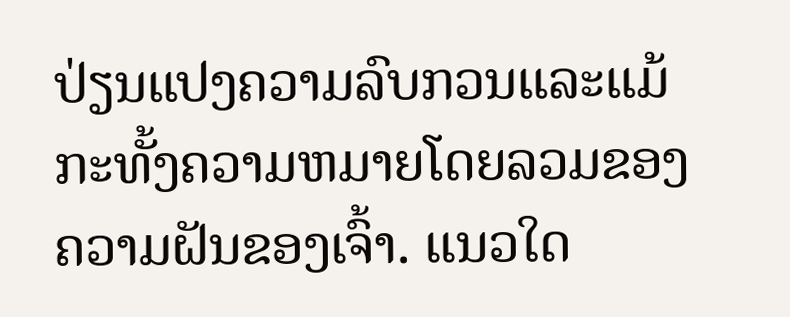ປ່ຽນແປງຄວາມລົບກວນແລະແມ້ກະທັ້ງຄວາມຫມາຍໂດຍລວມຂອງຄວາມຝັນຂອງເຈົ້າ. ແນວໃດ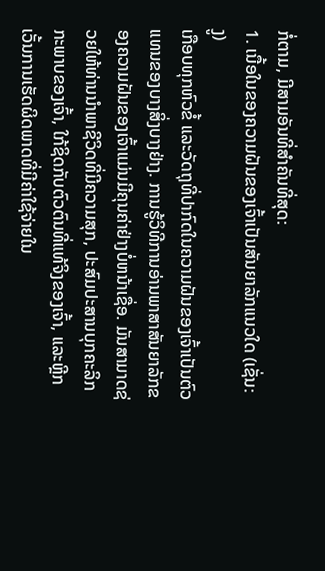ກໍ່ຕາມ, ມີສາມອັນທີ່ສຳຄັນທີ່ສຸດ:
1. ເນື້ອໃນຂອງຄວາມຝັນຂອງເຈົ້າເປັນສັນຍາລັກແນວໃດ (ເຊັ່ນ: ງູ)
ເກືອບທຸກຫົວຂໍ້ ແລະວັດຖຸທີ່ປາກົດໃນຄວາມຝັນຂອງເຈົ້າເປັນຕົວແທນຂອງບາງສິ່ງບາງຢ່າງ. ການຮູ້ວິທີການອ່ານພາສາສັນຍາລັກຂອງຄວາມຝັນຂອງເຈົ້າແມ່ນມີຄຸນຄ່າຢ່າງບໍ່ຫນ້າເຊື່ອ. ມັນສາມາດຊ່ວຍໃຫ້ທ່ານນໍາພາຊີວິດທີ່ມີຄວາມສຸກ, ປະສົມປະສານບຸກຄະລິກກະພາບຂອງເຈົ້າ, ໃກ້ຊິດກັບຕົວຕົນທີ່ແທ້ຈິງຂອງເຈົ້າ, ແລະຫຼີກເວັ້ນການເຮັດຜິດພາດທີ່ມີຄ່າໃຊ້ຈ່າຍໃນ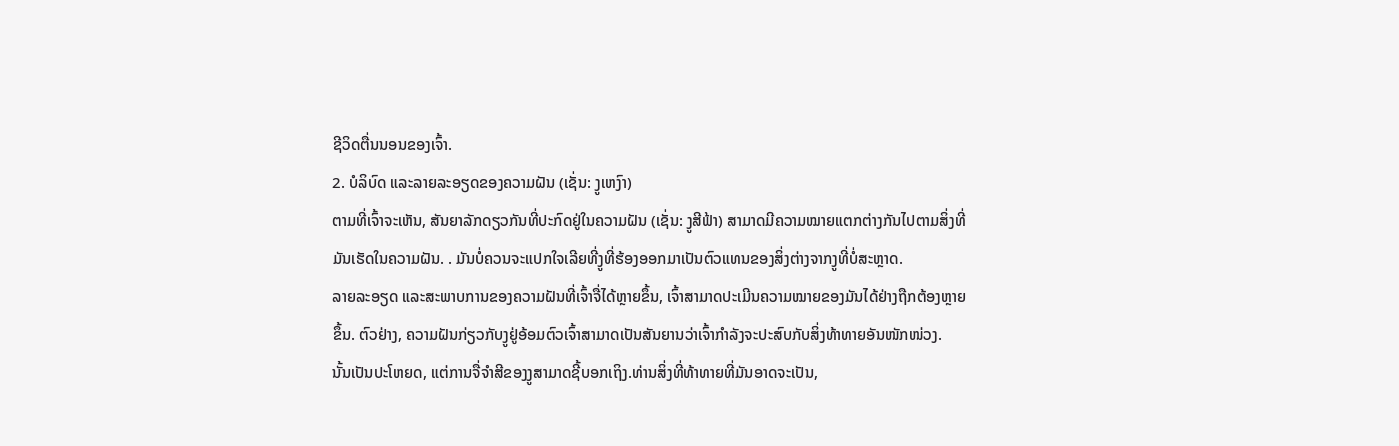ຊີວິດຕື່ນນອນຂອງເຈົ້າ.
2. ບໍລິບົດ ແລະລາຍລະອຽດຂອງຄວາມຝັນ (ເຊັ່ນ: ງູເຫງົາ)
ຕາມທີ່ເຈົ້າຈະເຫັນ, ສັນຍາລັກດຽວກັນທີ່ປະກົດຢູ່ໃນຄວາມຝັນ (ເຊັ່ນ: ງູສີຟ້າ) ສາມາດມີຄວາມໝາຍແຕກຕ່າງກັນໄປຕາມສິ່ງທີ່ມັນເຮັດໃນຄວາມຝັນ. . ມັນບໍ່ຄວນຈະແປກໃຈເລີຍທີ່ງູທີ່ຮ້ອງອອກມາເປັນຕົວແທນຂອງສິ່ງຕ່າງຈາກງູທີ່ບໍ່ສະຫຼາດ.
ລາຍລະອຽດ ແລະສະພາບການຂອງຄວາມຝັນທີ່ເຈົ້າຈື່ໄດ້ຫຼາຍຂຶ້ນ, ເຈົ້າສາມາດປະເມີນຄວາມໝາຍຂອງມັນໄດ້ຢ່າງຖືກຕ້ອງຫຼາຍຂຶ້ນ. ຕົວຢ່າງ, ຄວາມຝັນກ່ຽວກັບງູຢູ່ອ້ອມຕົວເຈົ້າສາມາດເປັນສັນຍານວ່າເຈົ້າກຳລັງຈະປະສົບກັບສິ່ງທ້າທາຍອັນໜັກໜ່ວງ.
ນັ້ນເປັນປະໂຫຍດ, ແຕ່ການຈື່ຈໍາສີຂອງງູສາມາດຊີ້ບອກເຖິງ.ທ່ານສິ່ງທີ່ທ້າທາຍທີ່ມັນອາດຈະເປັນ,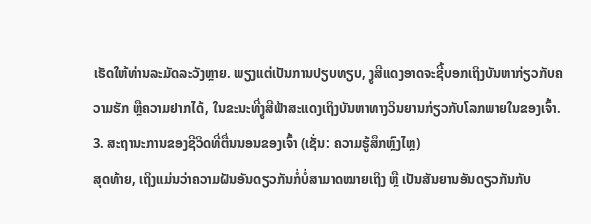ເຮັດໃຫ້ທ່ານລະມັດລະວັງຫຼາຍ. ພຽງແຕ່ເປັນການປຽບທຽບ, ງູສີແດງອາດຈະຊີ້ບອກເຖິງບັນຫາກ່ຽວກັບຄວາມຮັກ ຫຼືຄວາມຢາກໄດ້, ໃນຂະນະທີ່ງູສີຟ້າສະແດງເຖິງບັນຫາທາງວິນຍານກ່ຽວກັບໂລກພາຍໃນຂອງເຈົ້າ.
3. ສະຖານະການຂອງຊີວິດທີ່ຕື່ນນອນຂອງເຈົ້າ (ເຊັ່ນ: ຄວາມຮູ້ສຶກຫຼົງໄຫຼ)
ສຸດທ້າຍ, ເຖິງແມ່ນວ່າຄວາມຝັນອັນດຽວກັນກໍ່ບໍ່ສາມາດໝາຍເຖິງ ຫຼື ເປັນສັນຍານອັນດຽວກັນກັບ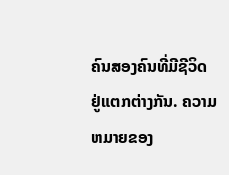ຄົນສອງຄົນທີ່ມີຊີວິດຢູ່ແຕກຕ່າງກັນ. ຄວາມຫມາຍຂອງ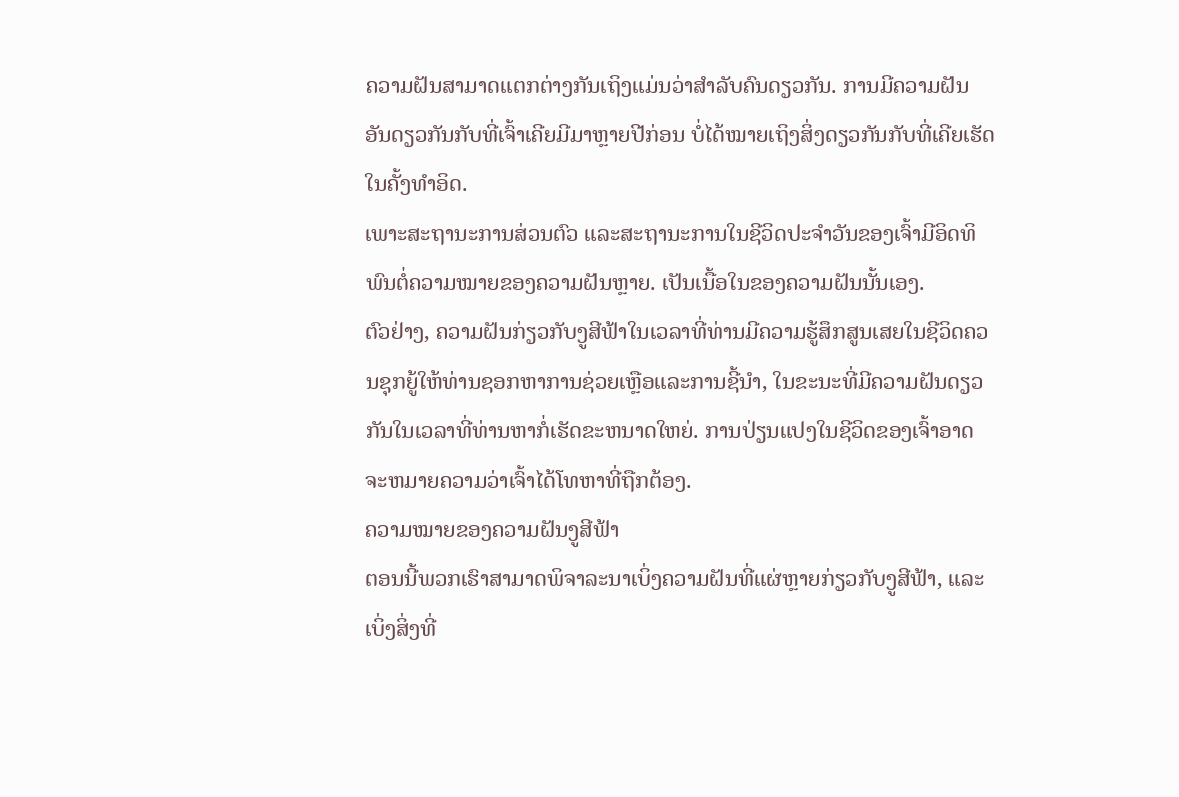ຄວາມຝັນສາມາດແຕກຕ່າງກັນເຖິງແມ່ນວ່າສໍາລັບຄົນດຽວກັນ. ການມີຄວາມຝັນອັນດຽວກັນກັບທີ່ເຈົ້າເຄີຍມີມາຫຼາຍປີກ່ອນ ບໍ່ໄດ້ໝາຍເຖິງສິ່ງດຽວກັນກັບທີ່ເຄີຍເຮັດໃນຄັ້ງທຳອິດ.
ເພາະສະຖານະການສ່ວນຕົວ ແລະສະຖານະການໃນຊີວິດປະຈຳວັນຂອງເຈົ້າມີອິດທິພົນຕໍ່ຄວາມໝາຍຂອງຄວາມຝັນຫຼາຍ. ເປັນເນື້ອໃນຂອງຄວາມຝັນນັ້ນເອງ.
ຕົວຢ່າງ, ຄວາມຝັນກ່ຽວກັບງູສີຟ້າໃນເວລາທີ່ທ່ານມີຄວາມຮູ້ສຶກສູນເສຍໃນຊີວິດຄວນຊຸກຍູ້ໃຫ້ທ່ານຊອກຫາການຊ່ວຍເຫຼືອແລະການຊີ້ນໍາ, ໃນຂະນະທີ່ມີຄວາມຝັນດຽວກັນໃນເວລາທີ່ທ່ານຫາກໍ່ເຮັດຂະຫນາດໃຫຍ່. ການປ່ຽນແປງໃນຊີວິດຂອງເຈົ້າອາດຈະຫມາຍຄວາມວ່າເຈົ້າໄດ້ໂທຫາທີ່ຖືກຕ້ອງ.
ຄວາມໝາຍຂອງຄວາມຝັນງູສີຟ້າ
ຕອນນີ້ພວກເຮົາສາມາດພິຈາລະນາເບິ່ງຄວາມຝັນທີ່ແຜ່ຫຼາຍກ່ຽວກັບງູສີຟ້າ, ແລະເບິ່ງສິ່ງທີ່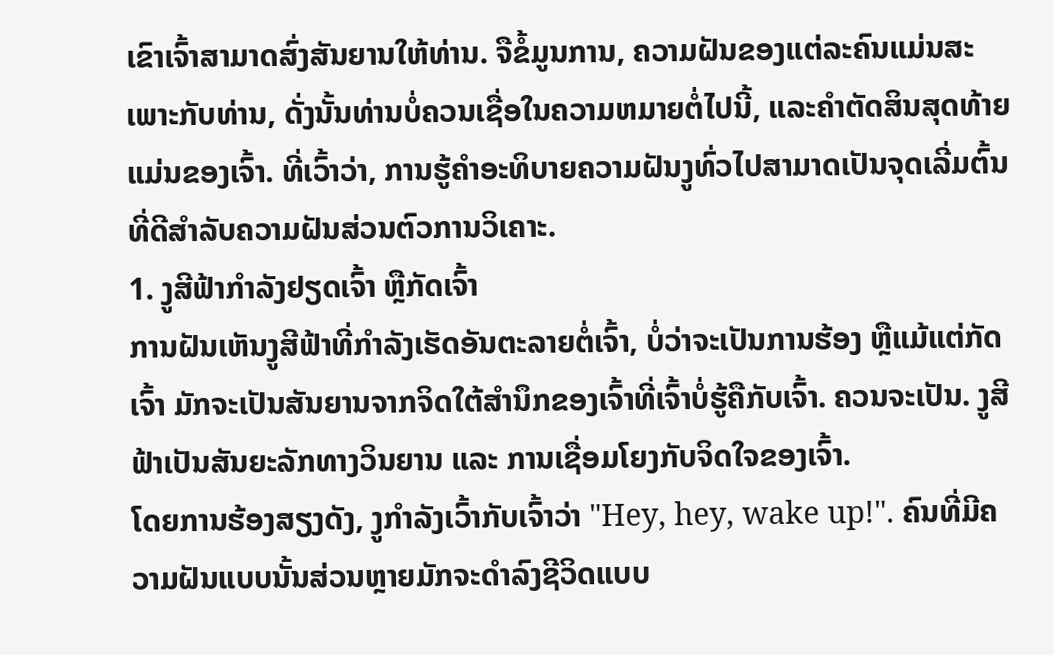ເຂົາເຈົ້າສາມາດສົ່ງສັນຍານໃຫ້ທ່ານ. ຈືຂໍ້ມູນການ, ຄວາມຝັນຂອງແຕ່ລະຄົນແມ່ນສະເພາະກັບທ່ານ, ດັ່ງນັ້ນທ່ານບໍ່ຄວນເຊື່ອໃນຄວາມຫມາຍຕໍ່ໄປນີ້, ແລະຄໍາຕັດສິນສຸດທ້າຍແມ່ນຂອງເຈົ້າ. ທີ່ເວົ້າວ່າ, ການຮູ້ຄໍາອະທິບາຍຄວາມຝັນງູທົ່ວໄປສາມາດເປັນຈຸດເລີ່ມຕົ້ນທີ່ດີສໍາລັບຄວາມຝັນສ່ວນຕົວການວິເຄາະ.
1. ງູສີຟ້າກຳລັງຢຽດເຈົ້າ ຫຼືກັດເຈົ້າ
ການຝັນເຫັນງູສີຟ້າທີ່ກຳລັງເຮັດອັນຕະລາຍຕໍ່ເຈົ້າ, ບໍ່ວ່າຈະເປັນການຮ້ອງ ຫຼືແມ້ແຕ່ກັດເຈົ້າ ມັກຈະເປັນສັນຍານຈາກຈິດໃຕ້ສຳນຶກຂອງເຈົ້າທີ່ເຈົ້າບໍ່ຮູ້ຄືກັບເຈົ້າ. ຄວນຈະເປັນ. ງູສີຟ້າເປັນສັນຍະລັກທາງວິນຍານ ແລະ ການເຊື່ອມໂຍງກັບຈິດໃຈຂອງເຈົ້າ.
ໂດຍການຮ້ອງສຽງດັງ, ງູກຳລັງເວົ້າກັບເຈົ້າວ່າ "Hey, hey, wake up!". ຄົນທີ່ມີຄວາມຝັນແບບນັ້ນສ່ວນຫຼາຍມັກຈະດຳລົງຊີວິດແບບ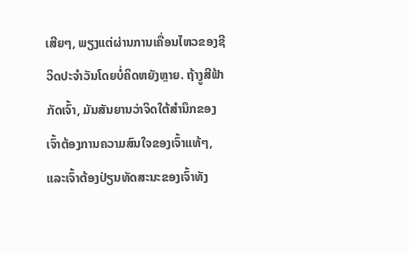ເສີຍໆ, ພຽງແຕ່ຜ່ານການເຄື່ອນໄຫວຂອງຊີວິດປະຈຳວັນໂດຍບໍ່ຄິດຫຍັງຫຼາຍ. ຖ້າງູສີຟ້າກັດເຈົ້າ, ມັນສັນຍານວ່າຈິດໃຕ້ສຳນຶກຂອງເຈົ້າຕ້ອງການຄວາມສົນໃຈຂອງເຈົ້າແທ້ໆ, ແລະເຈົ້າຕ້ອງປ່ຽນທັດສະນະຂອງເຈົ້າທັງ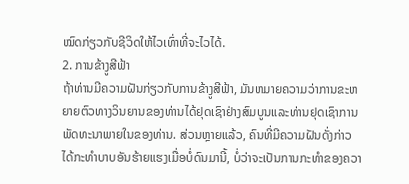ໝົດກ່ຽວກັບຊີວິດໃຫ້ໄວເທົ່າທີ່ຈະໄວໄດ້.
2. ການຂ້າງູສີຟ້າ
ຖ້າທ່ານມີຄວາມຝັນກ່ຽວກັບການຂ້າງູສີຟ້າ, ມັນຫມາຍຄວາມວ່າການຂະຫຍາຍຕົວທາງວິນຍານຂອງທ່ານໄດ້ຢຸດເຊົາຢ່າງສົມບູນແລະທ່ານຢຸດເຊົາການພັດທະນາພາຍໃນຂອງທ່ານ. ສ່ວນຫຼາຍແລ້ວ, ຄົນທີ່ມີຄວາມຝັນດັ່ງກ່າວໄດ້ກະທຳບາບອັນຮ້າຍແຮງເມື່ອບໍ່ດົນມານີ້, ບໍ່ວ່າຈະເປັນການກະທຳຂອງຄວາ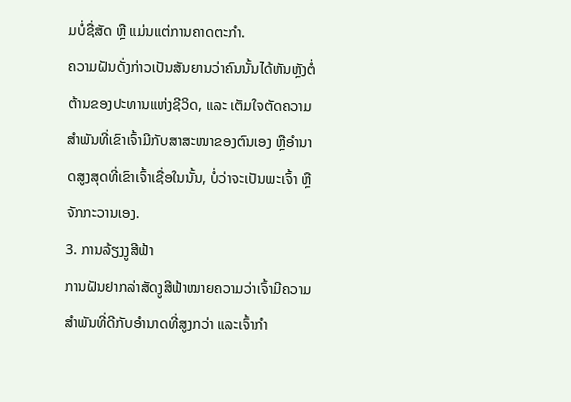ມບໍ່ຊື່ສັດ ຫຼື ແມ່ນແຕ່ການຄາດຕະກຳ.
ຄວາມຝັນດັ່ງກ່າວເປັນສັນຍານວ່າຄົນນັ້ນໄດ້ຫັນຫຼັງຕໍ່ຕ້ານຂອງປະທານແຫ່ງຊີວິດ, ແລະ ເຕັມໃຈຕັດຄວາມສຳພັນທີ່ເຂົາເຈົ້າມີກັບສາສະໜາຂອງຕົນເອງ ຫຼືອຳນາດສູງສຸດທີ່ເຂົາເຈົ້າເຊື່ອໃນນັ້ນ, ບໍ່ວ່າຈະເປັນພະເຈົ້າ ຫຼືຈັກກະວານເອງ.
3. ການລ້ຽງງູສີຟ້າ
ການຝັນຢາກລ່າສັດງູສີຟ້າໝາຍຄວາມວ່າເຈົ້າມີຄວາມສຳພັນທີ່ດີກັບອຳນາດທີ່ສູງກວ່າ ແລະເຈົ້າກຳ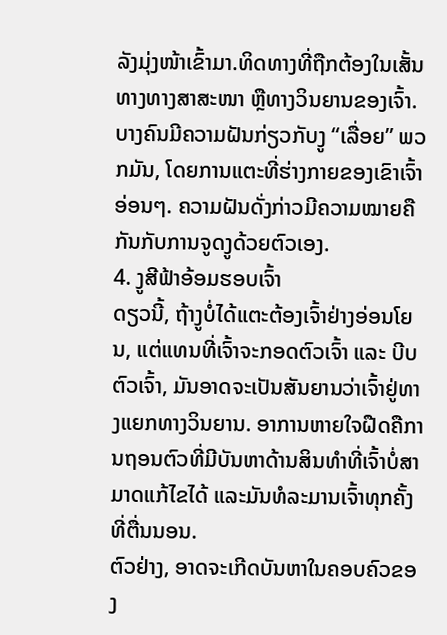ລັງມຸ່ງໜ້າເຂົ້າມາ.ທິດທາງທີ່ຖືກຕ້ອງໃນເສັ້ນທາງທາງສາສະໜາ ຫຼືທາງວິນຍານຂອງເຈົ້າ.
ບາງຄົນມີຄວາມຝັນກ່ຽວກັບງູ “ເລື່ອຍ” ພວກມັນ, ໂດຍການແຕະທີ່ຮ່າງກາຍຂອງເຂົາເຈົ້າອ່ອນໆ. ຄວາມຝັນດັ່ງກ່າວມີຄວາມໝາຍຄືກັນກັບການຈູດງູດ້ວຍຕົວເອງ.
4. ງູສີຟ້າອ້ອມຮອບເຈົ້າ
ດຽວນີ້, ຖ້າງູບໍ່ໄດ້ແຕະຕ້ອງເຈົ້າຢ່າງອ່ອນໂຍນ, ແຕ່ແທນທີ່ເຈົ້າຈະກອດຕົວເຈົ້າ ແລະ ບີບຕົວເຈົ້າ, ມັນອາດຈະເປັນສັນຍານວ່າເຈົ້າຢູ່ທາງແຍກທາງວິນຍານ. ອາການຫາຍໃຈຝືດຄືການຖອນຕົວທີ່ມີບັນຫາດ້ານສິນທຳທີ່ເຈົ້າບໍ່ສາມາດແກ້ໄຂໄດ້ ແລະມັນທໍລະມານເຈົ້າທຸກຄັ້ງທີ່ຕື່ນນອນ.
ຕົວຢ່າງ, ອາດຈະເກີດບັນຫາໃນຄອບຄົວຂອງ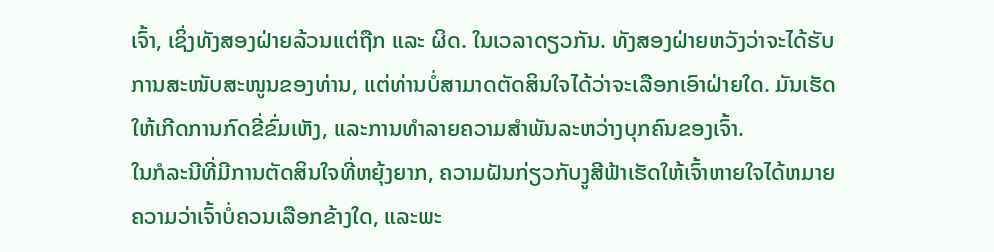ເຈົ້າ, ເຊິ່ງທັງສອງຝ່າຍລ້ວນແຕ່ຖືກ ແລະ ຜິດ. ໃນເວລາດຽວກັນ. ທັງສອງຝ່າຍຫວັງວ່າຈະໄດ້ຮັບການສະໜັບສະໜູນຂອງທ່ານ, ແຕ່ທ່ານບໍ່ສາມາດຕັດສິນໃຈໄດ້ວ່າຈະເລືອກເອົາຝ່າຍໃດ. ມັນເຮັດໃຫ້ເກີດການກົດຂີ່ຂົ່ມເຫັງ, ແລະການທໍາລາຍຄວາມສໍາພັນລະຫວ່າງບຸກຄົນຂອງເຈົ້າ.
ໃນກໍລະນີທີ່ມີການຕັດສິນໃຈທີ່ຫຍຸ້ງຍາກ, ຄວາມຝັນກ່ຽວກັບງູສີຟ້າເຮັດໃຫ້ເຈົ້າຫາຍໃຈໄດ້ຫມາຍຄວາມວ່າເຈົ້າບໍ່ຄວນເລືອກຂ້າງໃດ, ແລະພະ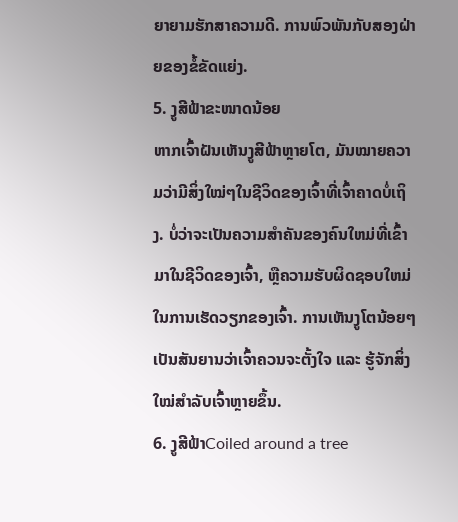ຍາຍາມຮັກສາຄວາມດີ. ການພົວພັນກັບສອງຝ່າຍຂອງຂໍ້ຂັດແຍ່ງ.
5. ງູສີຟ້າຂະໜາດນ້ອຍ
ຫາກເຈົ້າຝັນເຫັນງູສີຟ້າຫຼາຍໂຕ, ມັນໝາຍຄວາມວ່າມີສິ່ງໃໝ່ໆໃນຊີວິດຂອງເຈົ້າທີ່ເຈົ້າຄາດບໍ່ເຖິງ. ບໍ່ວ່າຈະເປັນຄວາມສໍາຄັນຂອງຄົນໃຫມ່ທີ່ເຂົ້າມາໃນຊີວິດຂອງເຈົ້າ, ຫຼືຄວາມຮັບຜິດຊອບໃຫມ່ໃນການເຮັດວຽກຂອງເຈົ້າ. ການເຫັນງູໂຕນ້ອຍໆເປັນສັນຍານວ່າເຈົ້າຄວນຈະຕັ້ງໃຈ ແລະ ຮູ້ຈັກສິ່ງໃໝ່ສຳລັບເຈົ້າຫຼາຍຂຶ້ນ.
6. ງູສີຟ້າCoiled around a tree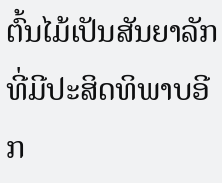ຕົ້ນໄມ້ເປັນສັນຍາລັກທີ່ມີປະສິດທິພາບອີກ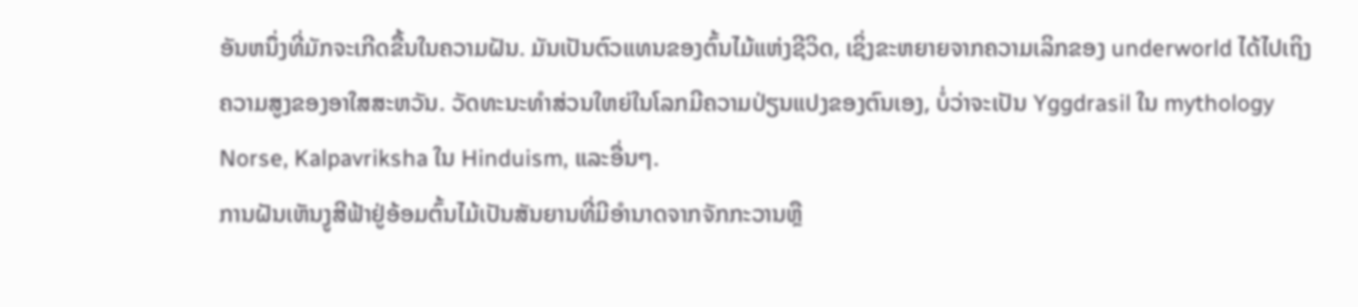ອັນຫນຶ່ງທີ່ມັກຈະເກີດຂື້ນໃນຄວາມຝັນ. ມັນເປັນຕົວແທນຂອງຕົ້ນໄມ້ແຫ່ງຊີວິດ, ເຊິ່ງຂະຫຍາຍຈາກຄວາມເລິກຂອງ underworld ໄດ້ໄປເຖິງຄວາມສູງຂອງອາໃສສະຫວັນ. ວັດທະນະທໍາສ່ວນໃຫຍ່ໃນໂລກມີຄວາມປ່ຽນແປງຂອງຕົນເອງ, ບໍ່ວ່າຈະເປັນ Yggdrasil ໃນ mythology Norse, Kalpavriksha ໃນ Hinduism, ແລະອື່ນໆ.
ການຝັນເຫັນງູສີຟ້າຢູ່ອ້ອມຕົ້ນໄມ້ເປັນສັນຍານທີ່ມີອໍານາດຈາກຈັກກະວານຫຼື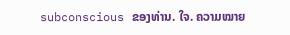subconscious ຂອງທ່ານ. ໃຈ. ຄວາມໝາຍ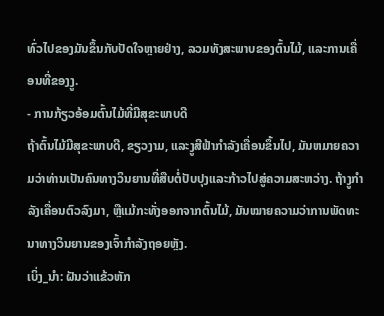ທົ່ວໄປຂອງມັນຂຶ້ນກັບປັດໃຈຫຼາຍຢ່າງ, ລວມທັງສະພາບຂອງຕົ້ນໄມ້, ແລະການເຄື່ອນທີ່ຂອງງູ.
- ການກ້ຽວອ້ອມຕົ້ນໄມ້ທີ່ມີສຸຂະພາບດີ
ຖ້າຕົ້ນໄມ້ມີສຸຂະພາບດີ, ຂຽວງາມ, ແລະງູສີຟ້າກໍາລັງເຄື່ອນຂຶ້ນໄປ, ມັນຫມາຍຄວາມວ່າທ່ານເປັນຄົນທາງວິນຍານທີ່ສືບຕໍ່ປັບປຸງແລະກ້າວໄປສູ່ຄວາມສະຫວ່າງ. ຖ້າງູກຳລັງເຄື່ອນຕົວລົງມາ, ຫຼືແມ້ກະທັ່ງອອກຈາກຕົ້ນໄມ້, ມັນໝາຍຄວາມວ່າການພັດທະນາທາງວິນຍານຂອງເຈົ້າກຳລັງຖອຍຫຼັງ.
ເບິ່ງ_ນຳ: ຝັນວ່າແຂ້ວຫັກ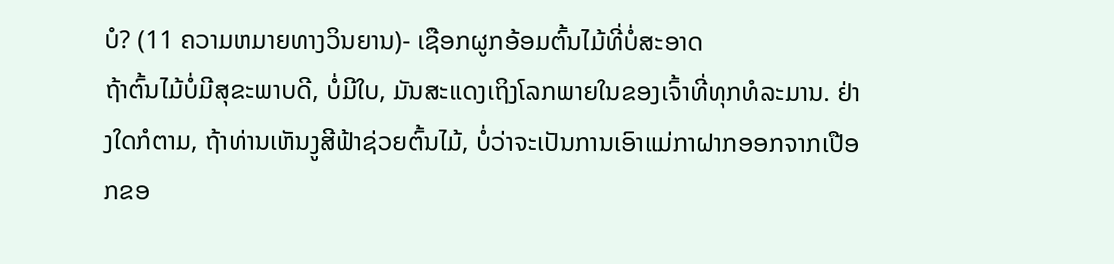ບໍ? (11 ຄວາມຫມາຍທາງວິນຍານ)- ເຊືອກຜູກອ້ອມຕົ້ນໄມ້ທີ່ບໍ່ສະອາດ
ຖ້າຕົ້ນໄມ້ບໍ່ມີສຸຂະພາບດີ, ບໍ່ມີໃບ, ມັນສະແດງເຖິງໂລກພາຍໃນຂອງເຈົ້າທີ່ທຸກທໍລະມານ. ຢ່າງໃດກໍຕາມ, ຖ້າທ່ານເຫັນງູສີຟ້າຊ່ວຍຕົ້ນໄມ້, ບໍ່ວ່າຈະເປັນການເອົາແມ່ກາຝາກອອກຈາກເປືອກຂອ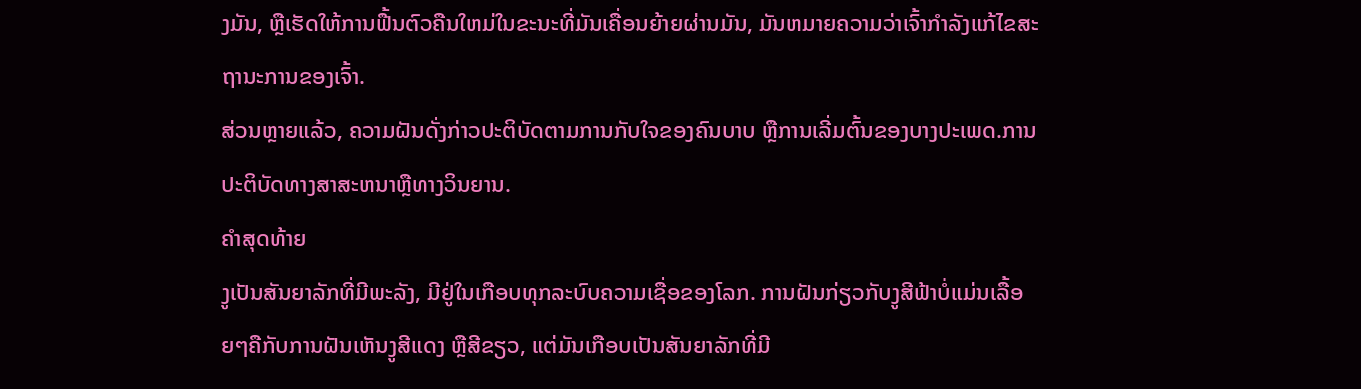ງມັນ, ຫຼືເຮັດໃຫ້ການຟື້ນຕົວຄືນໃຫມ່ໃນຂະນະທີ່ມັນເຄື່ອນຍ້າຍຜ່ານມັນ, ມັນຫມາຍຄວາມວ່າເຈົ້າກໍາລັງແກ້ໄຂສະຖານະການຂອງເຈົ້າ.
ສ່ວນຫຼາຍແລ້ວ, ຄວາມຝັນດັ່ງກ່າວປະຕິບັດຕາມການກັບໃຈຂອງຄົນບາບ ຫຼືການເລີ່ມຕົ້ນຂອງບາງປະເພດ.ການປະຕິບັດທາງສາສະຫນາຫຼືທາງວິນຍານ.
ຄໍາສຸດທ້າຍ
ງູເປັນສັນຍາລັກທີ່ມີພະລັງ, ມີຢູ່ໃນເກືອບທຸກລະບົບຄວາມເຊື່ອຂອງໂລກ. ການຝັນກ່ຽວກັບງູສີຟ້າບໍ່ແມ່ນເລື້ອຍໆຄືກັບການຝັນເຫັນງູສີແດງ ຫຼືສີຂຽວ, ແຕ່ມັນເກືອບເປັນສັນຍາລັກທີ່ມີ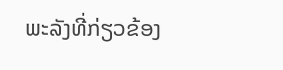ພະລັງທີ່ກ່ຽວຂ້ອງ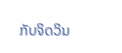ກັບຈິດວິນ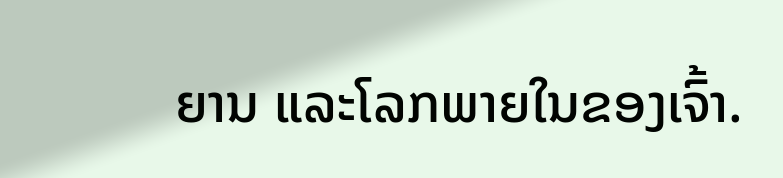ຍານ ແລະໂລກພາຍໃນຂອງເຈົ້າ.